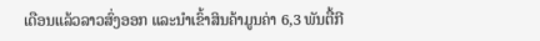ເດືອນແລ້ວລາວສົ່ງອອກ ແລະນຳເຂົ້າສິນຄ້າມູນຄ່າ 6,3 ພັນຕື້ກີ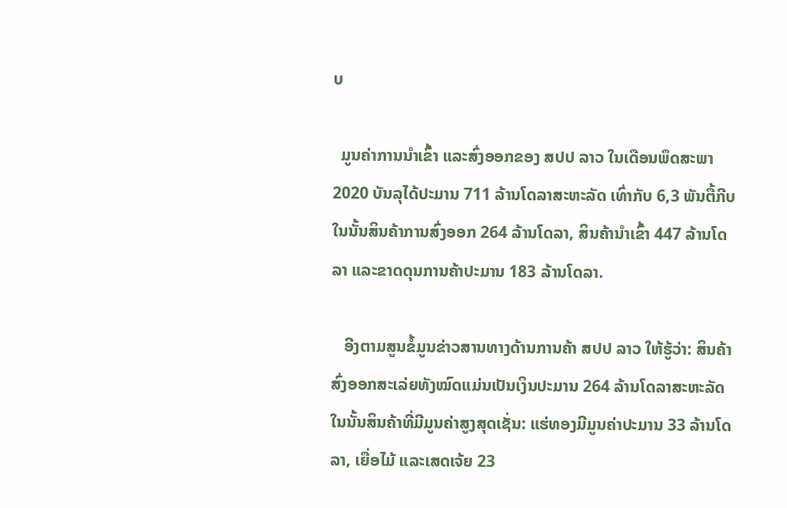ບ

  ມູນຄ່າການນໍາເຂົ້າ ແລະສົ່ງອອກຂອງ ສປປ ລາວ ໃນເດືອນພຶດສະພາ 2020 ບັນລຸໄດ້ປະມານ 711 ລ້ານໂດລາສະຫະລັດ ເທົ່າກັບ 6,3 ພັນຕື້ກີບ ໃນນັ້ນສິນຄ້າການສົ່ງອອກ 264 ລ້ານໂດລາ, ສິນຄ້ານໍາເຂົ້າ 447 ລ້ານໂດລາ ແລະຂາດດຸນການຄ້າປະມານ 183 ລ້ານໂດລາ.

   ອີງຕາມສູນຂໍ້ມູນຂ່າວສານທາງດ້ານການຄ້າ ສປປ ລາວ ໃຫ້ຮູ້ວ່າ: ສິນຄ້າສົ່ງອອກສະເລ່ຍທັງໝົດແມ່ນເປັນເງິນປະມານ 264 ລ້ານໂດລາສະຫະລັດ ໃນນັ້ນສິນຄ້າທີ່ມີມູນຄ່າສູງສຸດເຊັ່ນ: ແຮ່ທອງມີມູນຄ່າປະມານ 33 ລ້ານໂດລາ, ເຍື່ອໄມ້ ແລະເສດເຈ້ຍ 23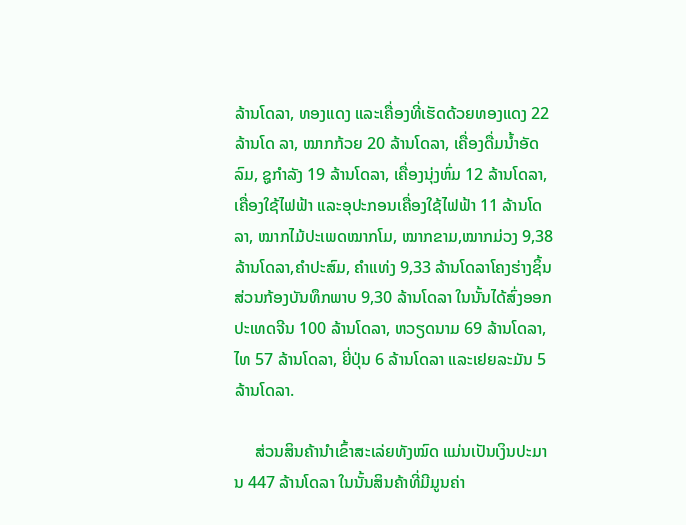ລ້ານໂດລາ, ທອງແດງ ແລະເຄື່ອງທີ່ເຮັດດ້ວຍທອງແດງ 22 ລ້ານໂດ ລາ, ໝາກກ້ວຍ 20 ລ້ານໂດລາ, ເຄື່ອງດື່ມນໍ້າອັດລົມ, ຊູກໍາລັງ 19 ລ້ານໂດລາ, ເຄື່ອງນຸ່ງຫົ່ມ 12 ລ້ານໂດລາ, ເຄື່ອງໃຊ້ໄຟຟ້າ ແລະອຸປະກອນເຄື່ອງໃຊ້ໄຟຟ້າ 11 ລ້ານໂດລາ, ໝາກໄມ້ປະເພດໝາກໂມ, ໝາກຂາມ,ໝາກມ່ວງ 9,38 ລ້ານໂດລາ,ຄຳປະສົມ, ຄຳແທ່ງ 9,33 ລ້ານໂດລາໂຄງຮ່າງຊິ້ນສ່ວນກ້ອງບັນທຶກພາບ 9,30 ລ້ານໂດລາ ໃນນັ້ນໄດ້ສົ່ງອອກປະເທດຈີນ 100 ລ້ານໂດລາ, ຫວຽດນາມ 69 ລ້ານໂດລາ, ໄທ 57 ລ້ານໂດລາ, ຍີ່ປຸ່ນ 6 ລ້ານໂດລາ ແລະເຢຍລະມັນ 5 ລ້ານໂດລາ.

     ສ່ວນສິນຄ້ານໍາເຂົ້າສະເລ່ຍທັງໝົດ ແມ່ນເປັນເງິນປະມານ 447 ລ້ານໂດລາ ໃນນັ້ນສິນຄ້າທີ່ມີມູນຄ່າ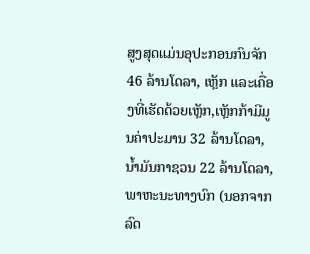ສູງສຸດແມ່ນອຸປະກອນກົນຈັກ 46 ລ້ານໂດລາ, ເຫຼັກ ແລະເຄື່ອງທີ່ເຮັດດ້ວຍເຫຼັກ,ເຫຼັກກ້າມີມູນຄ່າປະມານ 32 ລ້ານໂດລາ, ນໍ້າມັນກາຊວນ 22 ລ້ານໂດລາ, ພາຫະນະທາງບົກ (ນອກຈາກລົດ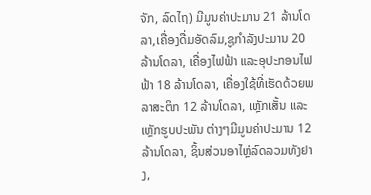ຈັກ, ລົດໄຖ) ມີມູນຄ່າປະມານ 21 ລ້ານໂດລາ,ເຄື່ອງດື່ມອັດລົມ,ຊູກໍາລັງປະມານ 20 ລ້ານໂດລາ, ເຄື່ອງໄຟຟ້າ ແລະອຸປະກອນໄຟຟ້າ 18 ລ້ານໂດລາ, ເຄື່ອງໃຊ້ທີ່ເຮັດດ້ວຍພລາສະຕິກ 12 ລ້ານໂດລາ, ເຫຼັກເສັ້ນ ແລະເຫຼັກຮູບປະພັນ ຕ່າງໆມີມູນຄ່າປະມານ 12 ລ້ານໂດລາ, ຊິ້ນສ່ວນອາໄຫຼ່ລົດລວມທັງຢາງ,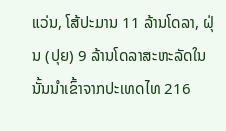ແວ່ນ, ໂສ້ປະມານ 11 ລ້ານໂດລາ, ຝຸ່ນ (ປຸຍ) 9 ລ້ານໂດລາສະຫະລັດໃນນັ້ນນຳເຂົ້າຈາກປະເທດໄທ 216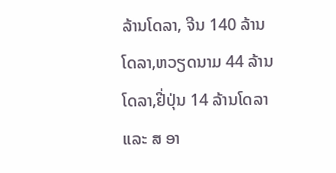ລ້ານໂດລາ, ຈີນ 140 ລ້ານໂດລາ,ຫວຽດນາມ 44 ລ້ານໂດລາ,ຢີ່ປຸ່ນ 14 ລ້ານໂດລາ ແລະ ສ ອາ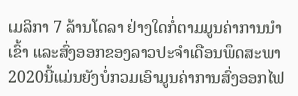ເມລິກາ 7 ລ້ານໂດລາ ຢ່າງໃດກໍ່ຕາມມູນຄ່າການນໍາເຂົ້າ ແລະສົ່ງອອກຂອງລາວປະຈໍາເດືອນພຶດສະພາ 2020ນີ້ແມ່ນຍັງບໍ່ກວມເອົາມູນຄ່າການສົ່ງອອກໄຟ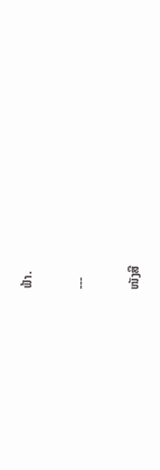ຟ້າ.

---

ໜັງສື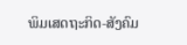ພິມເສດຖະກິດ-ສັງຄົມ